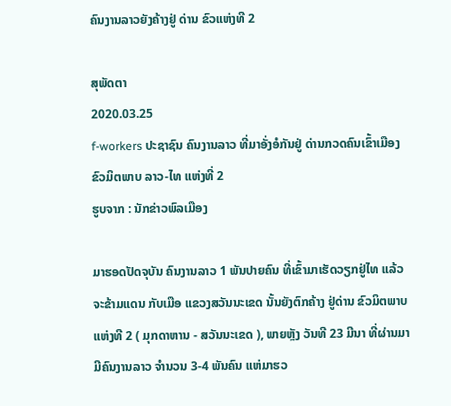ຄົນງານລາວຍັງຄ້າງຢູ່ ດ່ານ ຂົວແຫ່ງທີ 2

ສຸພັດຕາ
2020.03.25
f-workers ປະຊາຊົນ ຄົນງານລາວ ທີ່ມາອັ່ງອໍກັນຢູ່ ດ່ານກວດຄົນເຂົ້າເມືອງ ຂົວມິຕພາບ ລາວ-ໄທ ແຫ່ງທີ່ 2
ຮູບຈາກ : ນັກຂ່າວພົລເມືອງ

ມາຮອດປັດຈຸບັນ ຄົນງານລາວ 1 ພັນປາຍຄົນ ທີ່ເຂົ້າມາເຮັດວຽກຢູ່ໄທ ແລ້ວຈະຂ້າມແດນ ກັບເມືອ ແຂວງສວັນນະເຂດ ນັ້ນຍັງຕົກຄ້າງ ຢູ່ດ່ານ ຂົວມິຕພາບແຫ່ງທີ 2 ( ມຸກດາຫານ - ສວັນນະເຂດ ), ພາຍຫຼັງ ວັນທີ 23 ມີນາ ທີ່ຜ່ານມາ ມີຄົນງານລາວ ຈໍານວນ 3-4 ພັນຄົນ ແຫ່ມາຮວ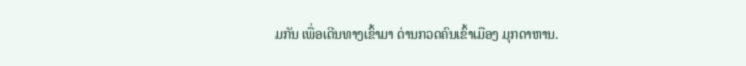ມກັນ ເພື່ອເດີນທາງເຂົ້າມາ ດ່ານກວດຄົນເຂົ້າເມືອງ ມຸກດາຫານ.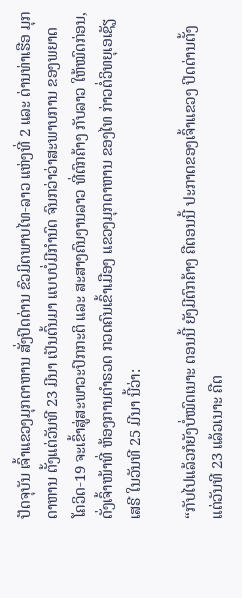ປັດຈຸບັນ ເຈົ້າແຂວງມຸກດາຫານ ສັ່ງປິດດ່ານ ຂົວມິຕພາບໄທ-ລາວ ແຫ່ງທີ່ 2 ແລະ ດ່ານທ່າເຮືອ ມຸກດາຫານ ຕັ້ງແຕ່ວັນທີ 23 ມີນາ ເປັນຕົ້ນມາ ແບບບໍ່ມີກໍານົດ ຈົນກວ່າວ່າສະພາບການ ຂອງພຍາດ ໂຄວິດ-19 ຈະເຂົ້າສູ່ສະພາວະປົກກະຕິ ແລະ ສະສາງຄົນງານລາວ ທີ່ຕົກຄ້າງ ກັບລາວ ໃຫ້ໝົດກ່ອນ, ດັ່ງເຈົ້າໜ້າທີ່ ຫ້ອງການຕໍາຣວດ ກວດຄົນເຂົ້າເມືອງ ແຂວງມຸກດາຫານ ຂອງໄທ ກ່າວຕໍ່ວິທຍຸເອເຊັຽ ເສຣີ ໃນວັນທີ 25 ມີນາ ນີ້ວ່າ:

“ກັບໄປແລ້ວກໍຍັງບໍ່ໝົດເນາະ ຕອນນີ້ ຍັງມີຕົກຄ້າງ ຄືຕອນນີ້ ປະກາດຂອງເຈົ້າແຂວງ ປິດດ່ານຕັ້ງແຕ່ວັນທີ 23 ແລ້ວເນາະ ຄືຕ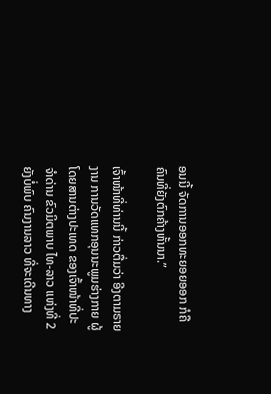ອນນີ້ ຈັດການອອກທະຍອຍອອກ ກໍຄືຄົນທີ່ຍັງຕົກຄ້າງຫັ້ນນາ.”

ເຈົ້າໜ້າທີ່ທ່ານນີ້ ກ່າວຕື່ມວ່າ ອີງຕາມຣາຍງານ ການວັດແທກອຸນນະພູມຮ່າງກາຍ ຜູ້ໂດຍສານຕ່າງປະເທດ ຂອງເຈົ້າໜ້າທີ່ປະຈໍາດ່ານ ຂົວມິຕພາບ ໄທ-ລາວ ແຫ່ງທີ່ 2 ຍັງບໍ່ພົບ ຄົນງານລາວ ທີ່ຈະເດີນທາງ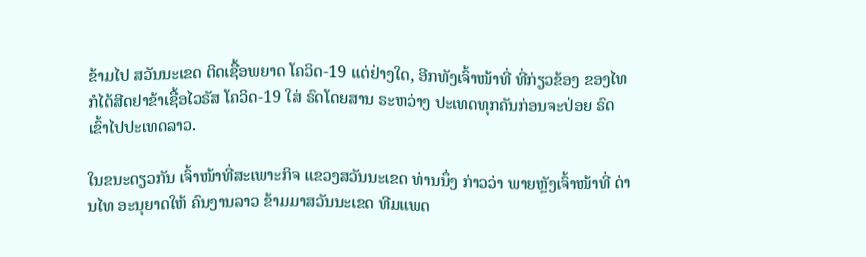ຂ້າມໄປ ສວັນນະເຂດ ຕິດເຊື້ອພຍາດ ໂຄວິດ-19 ແຕ່ຢ່າງໃດ, ອີກທັງເຈົ້າໜ້າທີ່ ທີ່ກ່ຽວຂ້ອງ ຂອງໄທ ກໍໄດ້ສີດຢາຂ້າເຊື້ອໄວຣັສ ໂຄວິດ-19 ໃສ່ ຣົດໂດຍສານ ຣະຫວ່າງ ປະເທດທຸກຄັນກ່ອນຈະປ່ອຍ ຣົດເຂົ້າໄປປະເທດລາວ.

ໃນຂນະດຽວກັນ ເຈົ້າໜ້າທີ່ສະເພາະກິຈ ແຂວງສວັນນະເຂດ ທ່ານນຶ່ງ ກ່າວວ່າ ພາຍຫຼັງເຈົ້າໜ້າທີ່ ດ່ານໄທ ອະນຸຍາດໃຫ້ ຄົນງານລາວ ຂ້າມມາສວັນນະເຂດ ທີມແພດ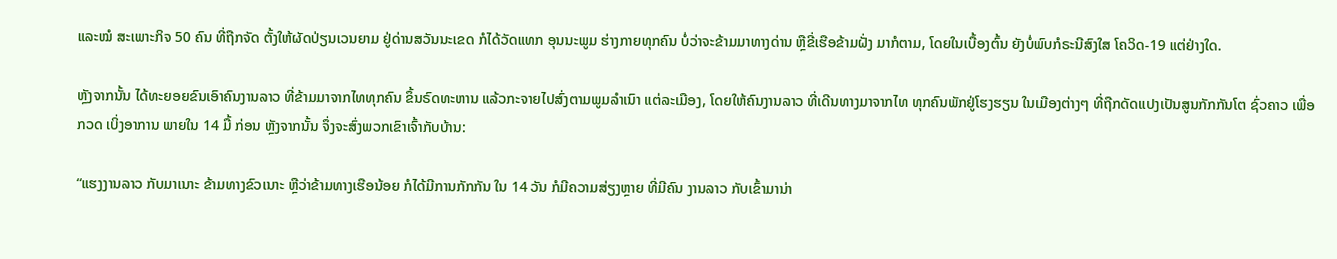ແລະໝໍ ສະເພາະກິຈ 50 ຄົນ ທີ່ຖືກຈັດ ຕັ້ງໃຫ້ຜັດປ່ຽນເວນຍາມ ຢູ່ດ່ານສວັນນະເຂດ ກໍໄດ້ວັດແທກ ອຸນນະພູມ ຮ່າງກາຍທຸກຄົນ ບໍ່ວ່າຈະຂ້າມມາທາງດ່ານ ຫຼືຂີ່ເຮືອຂ້າມຝັ່ງ ມາກໍຕາມ, ໂດຍໃນເບື້ອງຕົ້ນ ຍັງບໍ່ພົບກໍຣະນີສົງໃສ ໂຄວິດ-19 ແຕ່ຢ່າງໃດ.

ຫຼັງຈາກນັ້ນ ໄດ້ທະຍອຍຂົນເອົາຄົນງານລາວ ທີ່ຂ້າມມາຈາກໄທທຸກຄົນ ຂຶ້ນຣົດທະຫານ ແລ້ວກະຈາຍໄປສົ່ງຕາມພູມລໍາເນົາ ແຕ່ລະເມືອງ, ໂດຍໃຫ້ຄົນງານລາວ ທີ່ເດີນທາງມາຈາກໄທ ທຸກຄົນພັກຢູ່ໂຮງຮຽນ ໃນເມືອງຕ່າງໆ ທີ່ຖືກດັດແປງເປັນສູນກັກກັນໂຕ ຊົ່ວຄາວ ເພື່ອກວດ ເບິ່ງອາການ ພາຍໃນ 14 ມື້ ກ່ອນ ຫຼັງຈາກນັ້ນ ຈຶ່ງຈະສົ່ງພວກເຂົາເຈົ້າກັບບ້ານ:

“ແຮງງານລາວ ກັບມາເນາະ ຂ້າມທາງຂົວເນາະ ຫຼືວ່າຂ້າມທາງເຮືອນ້ອຍ ກໍໄດ້ມີການກັກກັນ ໃນ 14 ວັນ ກໍມີຄວາມສ່ຽງຫຼາຍ ທີ່ມີຄົນ ງານລາວ ກັບເຂົ້າມານ່າ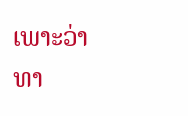ເພາະວ່າທາ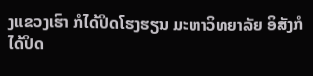ງແຂວງເຮົາ ກໍໄດ້ປິດໂຮງຮຽນ ມະຫາວິທຍາລັຍ ອິສັງກໍໄດ້ປິດ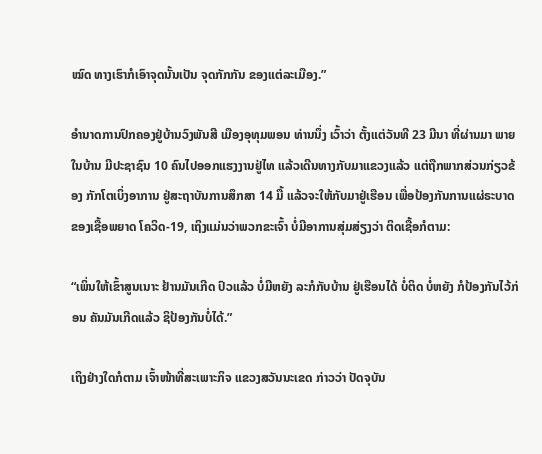ໝົດ ທາງເຮົາກໍເອົາຈຸດນັ້ນເປັນ ຈຸດກັກກັນ ຂອງແຕ່ລະເມືອງ.”

ອໍານາດການປົກຄອງຢູ່ບ້ານວົງພັນສີ ເມືອງອຸທຸມພອນ ທ່ານນຶ່ງ ເວົ້າວ່າ ຕັ້ງແຕ່ວັນທີ 23 ມີນາ ທີ່ຜ່ານມາ ພາຍໃນບ້ານ ມີປະຊາຊົນ 10 ຄົນໄປອອກແຮງງານຢູ່ໄທ ແລ້ວເດີນທາງກັບມາແຂວງແລ້ວ ແຕ່ຖືກພາກສ່ວນກ່ຽວຂ້ອງ ກັກໂຕເບິ່ງອາການ ຢູ່ສະຖາບັນການສຶກສາ 14 ມື້ ແລ້ວຈະໃຫ້ກັບມາຢູ່ເຮືອນ ເພື່ອປ້ອງກັນການແຜ່ຣະບາດ ຂອງເຊື້ອພຍາດ ໂຄວິດ-19, ເຖິງແມ່ນວ່າພວກຂະເຈົ້າ ບໍ່ມີອາການສຸ່ມສ່ຽງວ່າ ຕິດເຊື້ອກໍຕາມ:

“ເພິ່ນໃຫ້ເຂົ້າສູນເນາະ ຢ້ານມັນເກີດ ປົວແລ້ວ ບໍ່ມີຫຍັງ ລະກໍກັບບ້ານ ຢູ່ເຮືອນໄດ້ ບໍ່ຕິດ ບໍ່ຫຍັງ ກໍປ້ອງກັນໄວ້ກ່ອນ ຄັນມັນເກີດແລ້ວ ຊິປ້ອງກັນບໍ່ໄດ້.”

ເຖິງຢ່າງໃດກໍຕາມ ເຈົ້າໜ້າທີ່ສະເພາະກິຈ ແຂວງສວັນນະເຂດ ກ່າວວ່າ ປັດຈຸບັນ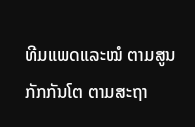ທີມແພດແລະໝໍ ຕາມສູນກັກກັນໂຕ ຕາມສະຖາ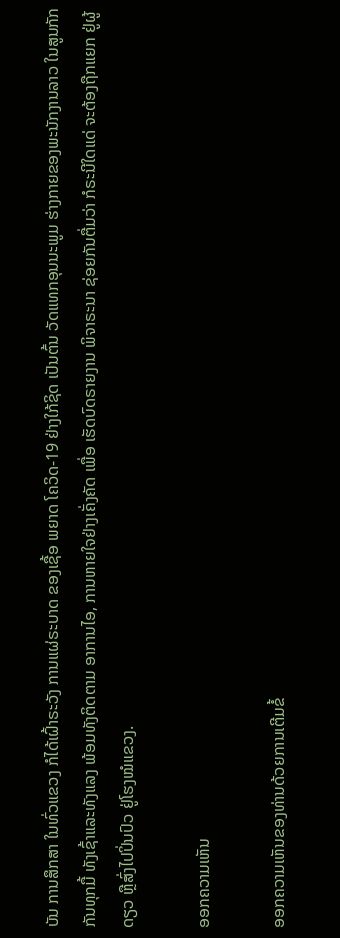ບັນ ການສຶກສາ ໃນທົ່ວແຂວງ ກໍໄດ້ເຝົ້າຣະວັງ ການແຜ່ຣະບາດ ຂອງເຊື້ອ ພຍາດ ໂຄວິດ-19 ຢ່າງໃກ້ຊິດ ເປັນຕົ້ນ ວັດແທກອຸນນະພູມ ຮ່າງກາຍຂອງພະນັກງານລາວ ໃນສູນກັກກັນທຸກມື້ ທັງເຊົ້າແລະທັງແລງ ພ້ອມທັງຕິດຕາມ ອາການໄອ, ການຫາຍໃຈຢ່າງເຄັ່ງຄັດ ເພື່ອ ເຮັດບົດຣາຍງານ ພິຈາຣະນາ ຊ່ອຍກັນຕື່ມວ່າ ກໍຣະນີໃດແດ່ ຈະຕ້ອງຖືກແຍກ ຢູ່ຜູ້ດຽວ ຫຼືສົ່ງໄປປິ່ນປົວ ຢູ່ໂຮງໝໍແຂວງ.

ອອກຄວາມເຫັນ

ອອກຄວາມເຫັນຂອງທ່ານດ້ວຍການເຕີມຂໍ້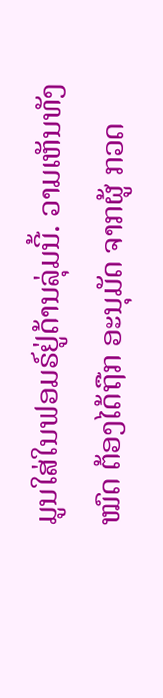ມູນໃສ່ໃນຟອມຣ໌ຢູ່ດ້ານລຸ່ມນີ້. ວາມເຫັນທັງໝົດ ຕ້ອງໄດ້ຖືກ ອະນຸມັດ ຈາກຜູ້ ກວດ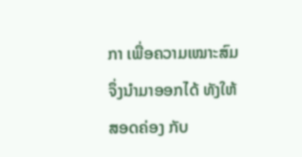ກາ ເພື່ອຄວາມເໝາະສົມ ຈຶ່ງນໍາມາອອກໄດ້ ທັງໃຫ້ສອດຄ່ອງ ກັບ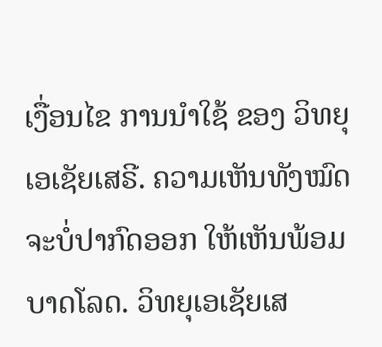ເງື່ອນໄຂ ການນຳໃຊ້ ຂອງ ວິທຍຸເອເຊັຍເສຣີ. ຄວາມເຫັນທັງໝົດ ຈະບໍ່ປາກົດອອກ ໃຫ້ເຫັນພ້ອມບາດໂລດ. ວິທຍຸເອເຊັຍເສ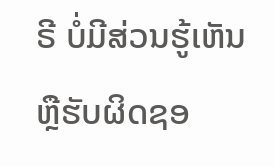ຣີ ບໍ່ມີສ່ວນຮູ້ເຫັນ ຫຼືຮັບຜິດຊອ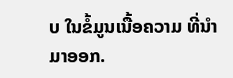ບ ໃນຂໍ້ມູນເນື້ອຄວາມ ທີ່ນໍາມາອອກ.